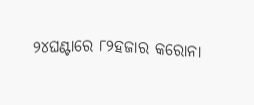୨୪ଘଣ୍ଟାରେ ୮୨ହଜାର କରୋନା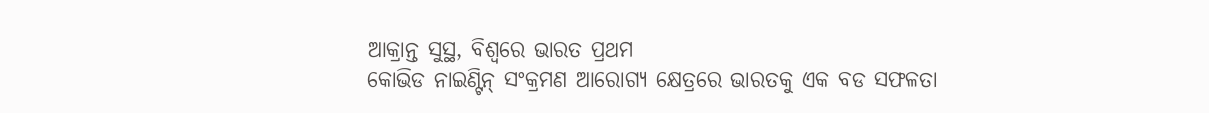ଆକ୍ରାନ୍ତ ସୁସ୍ଥ, ବିଶ୍ୱରେ ଭାରତ ପ୍ରଥମ
କୋଭିଡ ନାଇଣ୍ଟିନ୍ ସଂକ୍ରମଣ ଆରୋଗ୍ୟ କ୍ଷେତ୍ରରେ ଭାରତକୁ ଏକ ବଡ ସଫଳତା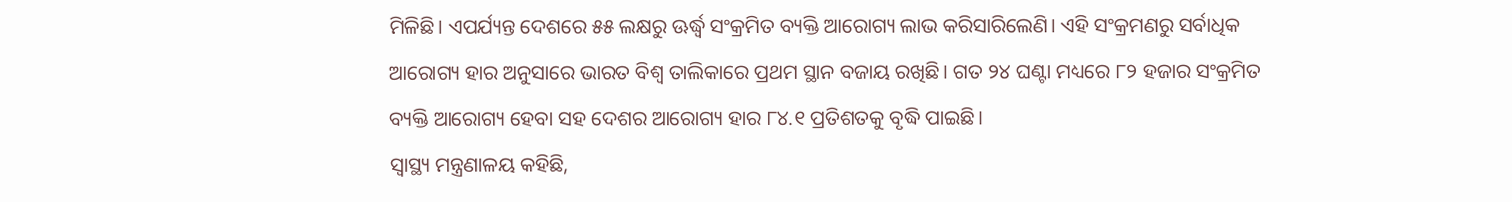ମିଳିଛି। ଏପର୍ଯ୍ୟନ୍ତ ଦେଶରେ ୫୫ ଲକ୍ଷରୁ ଊର୍ଦ୍ଧ୍ବ ସଂକ୍ରମିତ ବ୍ୟକ୍ତି ଆରୋଗ୍ୟ ଲାଭ କରିସାରିଲେଣି। ଏହି ସଂକ୍ରମଣରୁ ସର୍ବାଧିକ ଆରୋଗ୍ୟ ହାର ଅନୁସାରେ ଭାରତ ବିଶ୍ୱ ତାଲିକାରେ ପ୍ରଥମ ସ୍ଥାନ ବଜାୟ ରଖିଛି। ଗତ ୨୪ ଘଣ୍ଟା ମଧ୍ୟରେ ୮୨ ହଜାର ସଂକ୍ରମିତ ବ୍ୟକ୍ତି ଆରୋଗ୍ୟ ହେବା ସହ ଦେଶର ଆରୋଗ୍ୟ ହାର ୮୪.୧ ପ୍ରତିଶତକୁ ବୃଦ୍ଧି ପାଇଛି।
ସ୍ୱାସ୍ଥ୍ୟ ମନ୍ତ୍ରଣାଳୟ କହିଛି,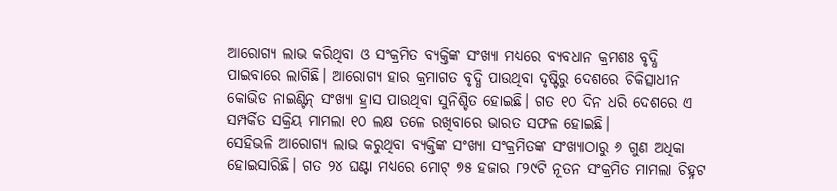ଆରୋଗ୍ୟ ଲାଭ କରିଥିବା ଓ ସଂକ୍ରମିତ ବ୍ୟକ୍ତିଙ୍କ ସଂଖ୍ୟା ମଧ୍ୟରେ ବ୍ୟବଧାନ କ୍ରମଶଃ ବୃଦ୍ଧି ପାଇବାରେ ଲାଗିଛି। ଆରୋଗ୍ୟ ହାର କ୍ରମାଗତ ବୃଦ୍ଧି ପାଉଥିବା ଦୃଷ୍ଟିରୁ ଦେଶରେ ଚିକିତ୍ସାଧୀନ କୋଭିଡ ନାଇଣ୍ଟିନ୍ ସଂଖ୍ୟା ହ୍ରାସ ପାଉଥିବା ସୁନିଶ୍ଚିତ ହୋଇଛି। ଗତ ୧୦ ଦିନ ଧରି ଦେଶରେ ଏ ସମ୍ପର୍କିତ ସକ୍ରିୟ ମାମଲା ୧୦ ଲକ୍ଷ ତଳେ ରଖିବାରେ ଭାରତ ସଫଳ ହୋଇଛି।
ସେହିଭଳି ଆରୋଗ୍ୟ ଲାଭ କରୁଥିବା ବ୍ୟକ୍ତିଙ୍କ ସଂଖ୍ୟା ସଂକ୍ରମିତଙ୍କ ସଂଖ୍ୟାଠାରୁ ୬ ଗୁଣ ଅଧିକା ହୋଇସାରିଛି। ଗତ ୨୪ ଘଣ୍ଟା ମଧ୍ୟରେ ମୋଟ୍ ୭୫ ହଜାର ୮୨୯ଟି ନୂତନ ସଂକ୍ରମିତ ମାମଲା ଚିହ୍ନଟ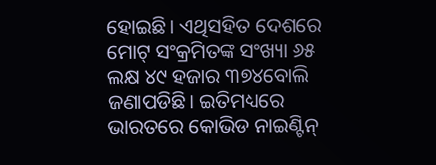ହୋଇଛି। ଏଥିସହିତ ଦେଶରେ ମୋଟ୍ ସଂକ୍ରମିତଙ୍କ ସଂଖ୍ୟା ୬୫ ଲକ୍ଷ ୪୯ ହଜାର ୩୭୪ବୋଲି ଜଣାପଡିଛି। ଇତିମଧ୍ୟରେ ଭାରତରେ କୋଭିଡ ନାଇଣ୍ଟିନ୍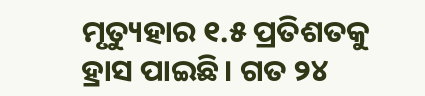ମୃତ୍ୟୁହାର ୧.୫ ପ୍ରତିଶତକୁ ହ୍ରାସ ପାଇଛି। ଗତ ୨୪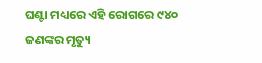ଘଣ୍ଟା ମଧ୍ୟରେ ଏହି ରୋଗରେ ୯୪୦ ଜଣଙ୍କର ମୃତ୍ୟୁ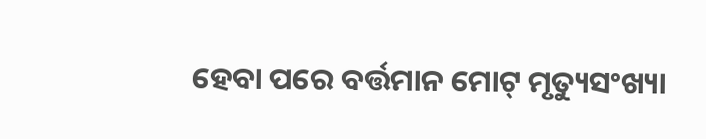ହେବା ପରେ ବର୍ତ୍ତମାନ ମୋଟ୍ ମୃତ୍ୟୁସଂଖ୍ୟା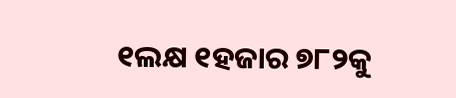୧ଲକ୍ଷ ୧ହଜାର ୭୮୨କୁ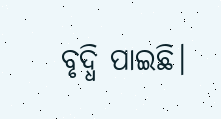ବୃଦ୍ଧି ପାଇଛି।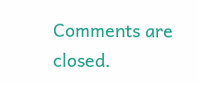Comments are closed.